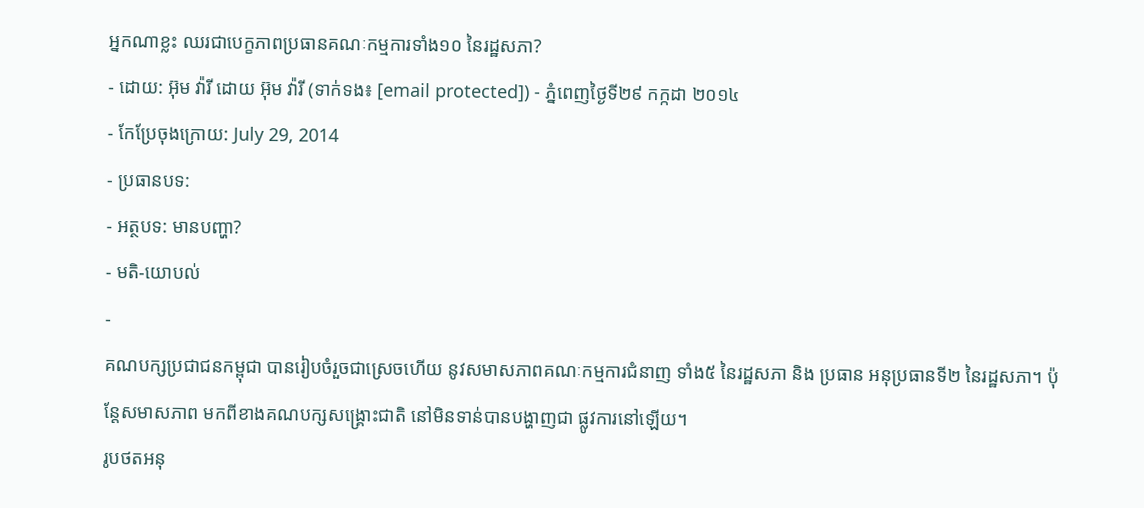អ្នកណាខ្លះ ឈរជាបេក្ខភាពប្រធានគណៈកម្មការទាំង១០ នៃរដ្ឋសភា?
- ដោយ: អ៊ុម វ៉ារី ដោយ អ៊ុម វ៉ារី (ទាក់ទង៖ [email protected]) - ភ្នំពេញថ្ងៃទី២៩ កក្កដា ២០១៤
- កែប្រែចុងក្រោយ: July 29, 2014
- ប្រធានបទ:
- អត្ថបទ: មានបញ្ហា?
- មតិ-យោបល់
-
គណបក្សប្រជាជនកម្ពុជា បានរៀបចំរួចជាស្រេចហើយ នូវសមាសភាពគណៈកម្មការជំនាញ ទាំង៥ នៃរដ្ឋសភា និង ប្រធាន អនុប្រធានទី២ នៃរដ្ឋសភា។ ប៉ុន្តែសមាសភាព មកពីខាងគណបក្សសង្គ្រោះជាតិ នៅមិនទាន់បានបង្ហាញជា ផ្លូវការនៅឡើយ។
រូបថតអនុ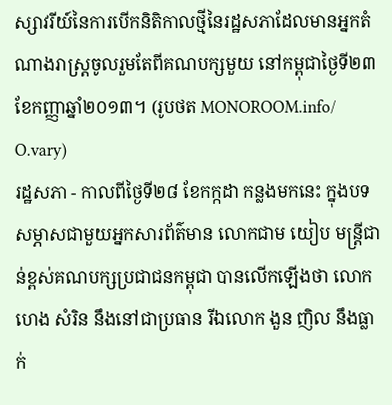ស្សាវរីយ៍នៃការបើកនិតិកាលថ្មីនៃរដ្ឋសភាដែលមានអ្នកតំណាងរាស្ត្រចូលរួមតែពីគណបក្សមួយ នៅកម្ពុជាថ្ងៃទី២៣ខែកញ្ញាឆ្នាំ២០១៣។ (រូបថត MONOROOM.info/ O.vary)
រដ្ឋសភា - កាលពីថ្ងៃទី២៨ ខែកក្កដា កន្លងមកនេះ ក្នុងបទសម្ភាសជាមួយអ្នកសារព័ត៌មាន លោកជាម យៀប មន្ត្រីជាន់ខ្ពស់គណបក្សប្រជាជនកម្ពុជា បានលើកឡើងថា លោក ហេង សំរិន នឹងនៅជាប្រធាន រីឯលោក ងួន ញិល នឹងធ្លាក់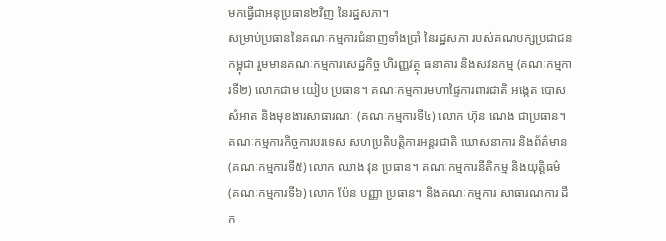មកធ្វើជាអនុប្រធាន២វិញ នៃរដ្ឋសភា។
សម្រាប់ប្រធាននៃគណៈកម្មការជំនាញទាំងប្រាំ នៃរដ្ឋសភា របស់គណបក្សប្រជាជនកម្ពុជា រួមមានគណៈកម្មការសេដ្ឋកិច្ច ហិរញ្ញវត្ថុ ធនាគារ និងសវនកម្ម (គណៈកម្មការទី២) លោកជាម យៀប ប្រធាន។ គណៈកម្មការមហាផ្ទៃការពារជាតិ អង្កេត បោសសំអាត និងមុខងារសាធារណៈ (គណៈកម្មការទី៤) លោក ហ៊ុន ណេង ជាប្រធាន។ គណៈកម្មការកិច្ចការបរទេស សហប្រតិបត្តិការអន្តរជាតិ ឃោសនាការ និងព័ត៌មាន (គណៈកម្មការទី៥) លោក ឈាង វុន ប្រធាន។ គណៈកម្មការនីតិកម្ម និងយុត្តិធម៌ (គណៈកម្មការទី៦) លោក ប៉ែន បញ្ញា ប្រធាន។ និងគណៈកម្មការ សាធារណការ ដឹក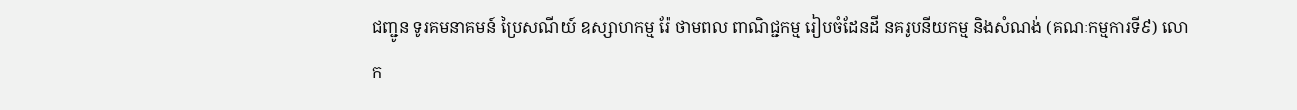ជញ្ជូន ទូរគមនាគមន៍ ប្រៃសណីយ៍ ឧស្សាហកម្ម រ៉ែ ថាមពល ពាណិជ្ជកម្ម រៀបចំដែនដី នគរូបនីយកម្ម និងសំណង់ (គណៈកម្មការទី៩) លោក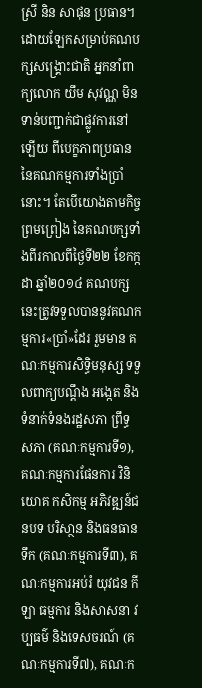ស្រី និន សាផុន ប្រធាន។
ដោយឡែកសម្រាប់គណបក្សសង្គ្រោះជាតិ អ្នកនាំពាក្យលោក យឹម សុវណ្ណ មិនទាន់បញ្ជាក់ជាផ្លូវការនៅឡើយ ពីបេក្ខភាពប្រធាននៃគណកម្មការទាំងប្រាំនោះ។ តែបើយោងតាមកិច្ចព្រមព្រៀង នៃគណបក្សទាំងពីរកាលពីថ្ងៃទី២២ ខែកក្កដា ឆ្នាំ២០១៤ គណបក្សនេះត្រូវទទួលបាននូវគណកម្មការ«ប្រាំ»ដែរ រួមមាន គណៈកម្មការសិទ្ធិមនុស្ស ទទួលពាក្យបណ្តឹង អង្កេត និងទំនាក់ទំនងរដ្ឋសភា ព្រឹទ្ធសភា (គណៈកម្មការទី១), គណៈកម្មការផែនការ វិនិយោគ កសិកម្ម អភិវឌ្ឍន៍ជនបទ បរិសា្ថន និងធនធានទឹក (គណៈកម្មការទី៣), គណៈកម្មការអប់រំ យុវជន កីឡា ធម្មការ និងសាសនា វប្បធម៌ និងទេសចរណ៍ (គណៈកម្មការទី៧), គណៈក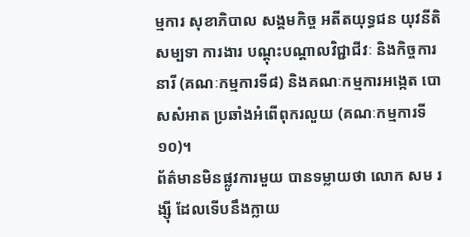ម្មការ សុខាភិបាល សង្គមកិច្ច អតីតយុទ្ធជន យុវនីតិសម្បទា ការងារ បណ្តុះបណ្តាលវិជ្ជាជីវៈ និងកិច្ចការនារី (គណៈកម្មការទី៨) និងគណៈកម្មការអង្កេត បោសសំអាត ប្រឆាំងអំពើពុករលួយ (គណៈកម្មការទី១០)។
ព័ត៌មានមិនផ្លូវការមួយ បានទម្លាយថា លោក សម រង្ស៊ី ដែលទើបនឹងក្លាយ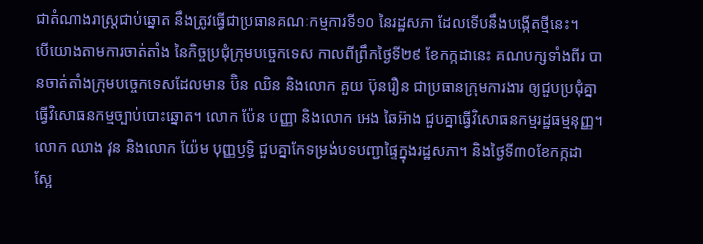ជាតំណាងរាស្ត្រជាប់ឆ្នោត នឹងត្រូវធ្វើជាប្រធានគណៈកម្មការទី១០ នៃរដ្ឋសភា ដែលទើបនឹងបង្កើតថ្មីនេះ។
បើយោងតាមការចាត់តាំង នៃកិច្ចប្រជុំក្រុមបច្ចេកទេស កាលពីព្រឹកថ្ងៃទី២៩ ខែកក្កដានេះ គណបក្សទាំងពីរ បានចាត់តាំងក្រុមបច្ចេកទេសដែលមាន ប៊ិន ឈិន និងលោក គួយ ប៊ុនរឿន ជាប្រធានក្រុមការងារ ឲ្យជួបប្រជុំគ្នាធ្វើវិសោធនកម្មច្បាប់បោះឆ្នោត។ លោក ប៉ែន បញ្ញា និងលោក អេង ឆៃអ៊ាង ជួបគ្នាធ្វើវិសោធនកម្មរដ្ឋធម្មនុញ្ញ។ លោក ឈាង វុន និងលោក យ៉ែម បុញ្ញឫទ្ធិ ជួបគ្នាកែទម្រង់បទបញ្ជាផ្ទៃក្នុងរដ្ឋសភា។ និងថ្ងៃទី៣០ខែកក្កដា ស្អែ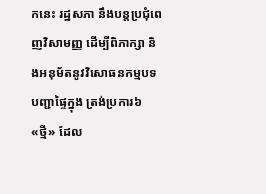កនេះ រដ្ឋសភា នឹងបន្តប្រជុំពេញវិសាមញ្ញ ដើម្បីពិភាក្សា និងអនុម័តនូវវិសោធនកម្មបទបញ្ជាផ្ទៃក្នុង ត្រង់ប្រការ៦«ថ្មី» ដែល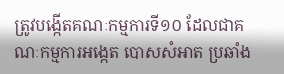ត្រូវបង្កើតគណៈកម្មការទី១០ ដែលជាគណៈកម្មការអង្កេត បោសសំអាត ប្រឆាំង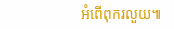អំពើពុករលួយ៕